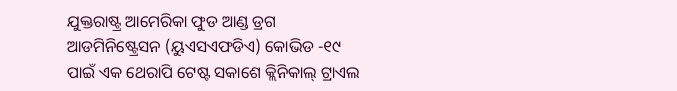ଯୁକ୍ତରାଷ୍ଟ୍ର ଆମେରିକା ଫୁଡ ଆଣ୍ଡ ଡ୍ରଗ ଆଡମିନିଷ୍ଟ୍ରେସନ (ୟୁଏସଏଫଡିଏ) କୋଭିଡ -୧୯ ପାଇଁ ଏକ ଥେରାପି ଟେଷ୍ଟ ସକାଶେ କ୍ଲିନିକାଲ୍ ଟ୍ରାଏଲ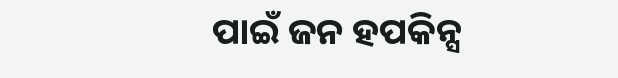ପାଇଁ ଜନ ହପକିନ୍ସ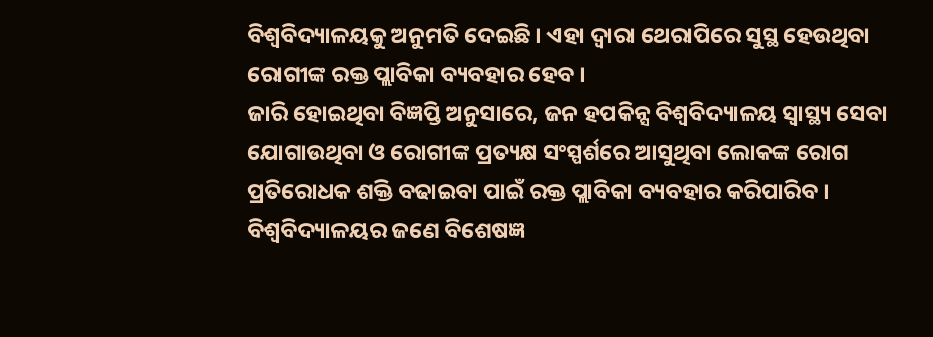ବିଶ୍ବବିଦ୍ୟାଳୟକୁ ଅନୁମତି ଦେଇଛି । ଏହା ଦ୍ବାରା ଥେରାପିରେ ସୁସ୍ଥ ହେଉଥିବା ରୋଗୀଙ୍କ ରକ୍ତ ପ୍ଲାବିକା ବ୍ୟବହାର ହେବ ।
ଜାରି ହୋଇଥିବା ବିଜ୍ଞପ୍ତି ଅନୁସାରେ, ଜନ ହପକିନ୍ସ ବିଶ୍ବବିଦ୍ୟାଳୟ ସ୍ବାସ୍ଥ୍ୟ ସେବା ଯୋଗାଉଥିବା ଓ ରୋଗୀଙ୍କ ପ୍ରତ୍ୟକ୍ଷ ସଂସ୍ପର୍ଶରେ ଆସୁଥିବା ଲୋକଙ୍କ ରୋଗ ପ୍ରତିରୋଧକ ଶକ୍ତି ବଢାଇବା ପାଇଁ ରକ୍ତ ପ୍ଲାବିକା ବ୍ୟବହାର କରିପାରିବ । ବିଶ୍ବବିଦ୍ୟାଳୟର ଜଣେ ବିଶେଷଜ୍ଞ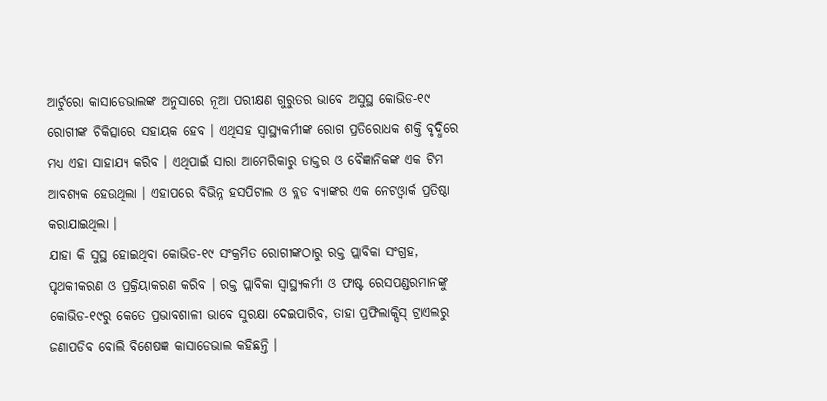ଆର୍ଟୁରୋ କାସାଡେଭାଲଙ୍କ ଅନୁସାରେ ନୂଆ ପରୀକ୍ଷଣ ଗୁରୁତର ଭାବେ ଅସୁସ୍ଥ କୋଭିଡ-୧୯ ରୋଗୀଙ୍କ ଚିକିତ୍ସାରେ ସହାୟକ ହେବ । ଏଥିସହ ସ୍ବାସ୍ଥ୍ୟକର୍ମୀଙ୍କ ରୋଗ ପ୍ରତିରୋଧକ ଶକ୍ତି ବୃଦ୍ଧିରେ ମଧ୍ୟ ଏହା ସାହାଯ୍ୟ କରିବ । ଏଥିପାଇଁ ସାରା ଆମେରିକାରୁ ଡାକ୍ତର ଓ ବୈଜ୍ଞାନିକଙ୍କ ଏକ ଟିମ ଆବଶ୍ୟକ ହେଉଥିଲା । ଏହାପରେ ବିଭିନ୍ନ ହସପିଟାଲ ଓ ବ୍ଲଡ ବ୍ୟାଙ୍କର ଏକ ନେଟଓ୍ବାର୍କ ପ୍ରତିଷ୍ଠା କରାଯାଇଥିଲା ।
ଯାହା କି ସୁସ୍ଥ ହୋଇଥିବା କୋଭିଡ-୧୯ ସଂକ୍ରମିତ ରୋଗୀଙ୍କଠାରୁ ରକ୍ତ ପ୍ଲାବିକା ସଂଗ୍ରହ, ପୃଥକୀକରଣ ଓ ପ୍ରକ୍ରିୟାକରଣ କରିବ । ରକ୍ତ ପ୍ଲାବିକା ସ୍ବାସ୍ଥ୍ୟକର୍ମୀ ଓ ଫାଷ୍ଟ ରେସପଣ୍ଡରମାନଙ୍କୁ କୋଭିଡ-୧୯ରୁ କେତେ ପ୍ରଭାବଶାଳୀ ଭାବେ ସୁରକ୍ଷା ଦେଇପାରିବ, ତାହା ପ୍ରଫିଲାକ୍ସିସ୍ ଟ୍ରାଏଲରୁ ଜଣାପଡିବ ବୋଲି ବିଶେଷଜ୍ଞ କାସାଡେଭାଲ କହିଛନ୍ତି ।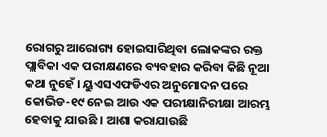ରୋଗରୁ ଆରୋଗ୍ୟ ହୋଇସାରିଥିବା ଲୋକଙ୍କର ରକ୍ତ ପ୍ଲାବିକା ଏକ ପରୀକ୍ଷଣରେ ବ୍ୟବହାର କରିବା କିଛି ନୂଆ କଥା ନୁହେଁ । ୟୁଏସଏଫଡିଏର ଅନୁମୋଦନ ପରେ କୋଭିଡ-୧୯ ନେଇ ଆଉ ଏକ ପରୀକ୍ଷାନିରୀକ୍ଷା ଆରମ୍ଭ ହେବାକୁ ଯାଉଛି । ଆଶା କରାଯାଉଛି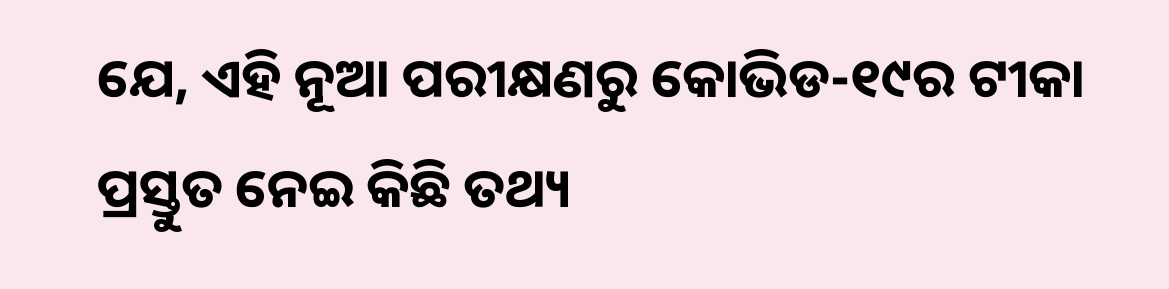ଯେ, ଏହି ନୂଆ ପରୀକ୍ଷଣରୁ କୋଭିଡ-୧୯ର ଟୀକା ପ୍ରସ୍ତୁତ ନେଇ କିଛି ତଥ୍ୟ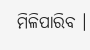ମିଳିପାରିବ ।